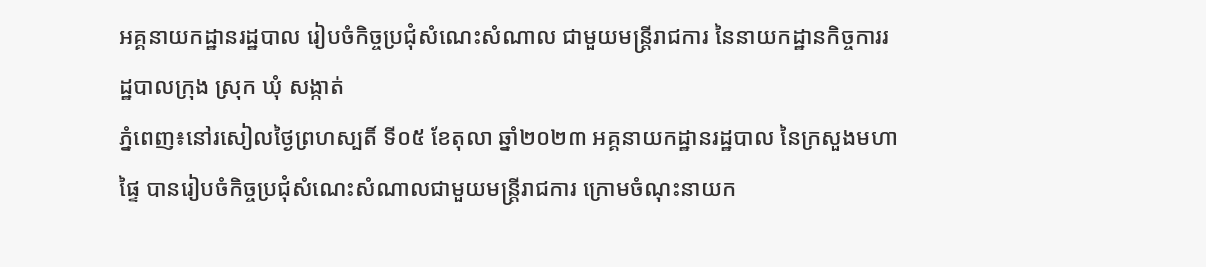អគ្គនាយកដ្ឋានរដ្ឋបាល រៀបចំកិច្ចប្រជុំសំណេះសំណាល ជាមួយមន្ត្រីរាជការ នៃនាយកដ្ឋានកិច្ចការរដ្ឋបាលក្រុង ស្រុក ឃុំ សង្កាត់
ភ្នំពេញ៖នៅរសៀលថ្ងៃព្រហស្បតិ៍ ទី០៥ ខែតុលា ឆ្នាំ២០២៣ អគ្គនាយកដ្ឋានរដ្ឋបាល នៃក្រសួងមហាផ្ទៃ បានរៀបចំកិច្ចប្រជុំសំណេះសំណាលជាមួយមន្ត្រីរាជការ ក្រោមចំណុះនាយក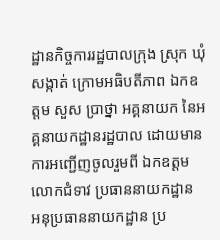ដ្ឋានកិច្ចការរដ្ឋបាលក្រុង ស្រុក ឃុំ សង្កាត់ ក្រោមអធិបតីភាព ឯកឧត្តម សួស ប្រាថ្នា អគ្គនាយក នៃអគ្គនាយកដ្ឋានរដ្ឋបាល ដោយមានការអញ្ជើញចូលរួមពី ឯកឧត្តម លោកជំទាវ ប្រធាននាយកដ្ឋាន អនុប្រធាននាយកដ្ឋាន ប្រ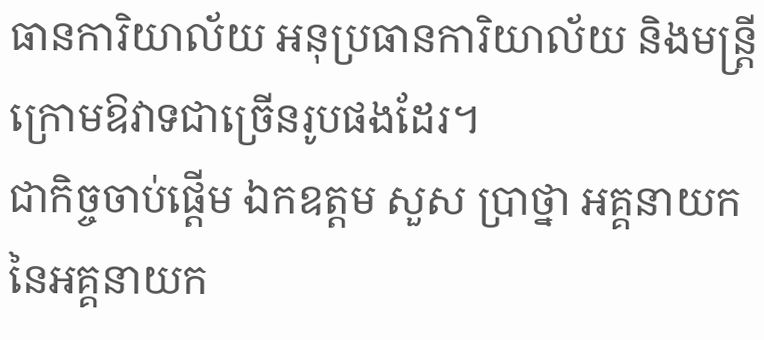ធានការិយាល័យ អនុប្រធានការិយាល័យ និងមន្រ្តីក្រោមឱវាទជាច្រើនរូបផងដែរ។
ជាកិច្ចចាប់ផ្តើម ឯកឧត្តម សួស ប្រាថ្នា អគ្គនាយក នៃអគ្គនាយក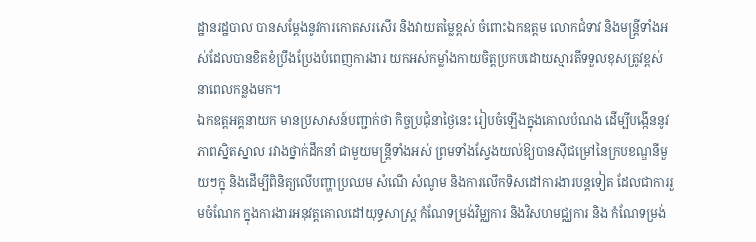ដ្ឋានរដ្ឋបាល បានសម្តែងនូវការកោតសរសើរ និងវាយតម្លៃខ្ពស់ ចំពោះឯកឧត្តម លោកជំទាវ និងមន្ត្រីទាំងអស់ដែលបានខិតខំប្រឹងប្រែងបំពេញការងារ យកអស់កម្លាំងកាយចិត្តប្រកបដោយស្មារតីទទួលខុសត្រូវខ្ពស់នាពេលកន្លងមក។
ឯកឧត្តអគ្គនាយក មានប្រសាសន៍បញ្ជាក់ថា កិច្ចប្រជុំនាថ្ងៃនេះ រៀបចំឡើងក្នុងគោលបំណង ដើម្បីបង្កើននូវភាពស្និតស្នាល រវាងថ្នាក់ដឹកនាំ ជាមួយមន្ត្រីទាំងអស់ ព្រមទាំងស្វែងយល់ឱ្យបានស៊ីជម្រៅនៃក្របខណ្ឌនីមួយៗក្នុ និងដើម្បីពិនិត្យលើបញ្ហាប្រឈម សំណើ សំណូម និងការលើកទិសដៅការងារបន្តទៀត ដែលជាការរួមចំណែក ក្នុងការងារអនុវត្តគោលដៅយុទ្ធសាស្ត្រ កំណែទម្រង់វិម្ឈការ និងវិសហមជ្ឈការ និង កំណែទម្រង់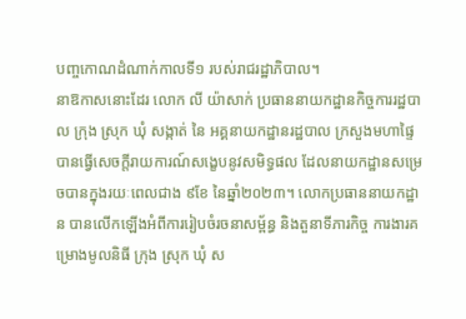បញ្ចកោណដំណាក់កាលទី១ របស់រាជរដ្ឋាភិបាល។
នាឱកាសនោះដែរ លោក លី យ៉ាសាក់ ប្រធាននាយកដ្ឋានកិច្ចការរដ្ឋបាល ក្រុង ស្រុក ឃុំ សង្កាត់ នៃ អគ្គនាយកដ្ឋានរដ្ឋបាល ក្រសួងមហាផ្ទៃ បានធ្វើសេចក្តីរាយការណ៍សង្ខេបនូវសមិទ្ធផល ដែលនាយកដ្ឋានសម្រេចបានក្នុងរយៈពេលជាង ៩ខែ នៃឆ្នាំ២០២៣។ លោកប្រធាននាយកដ្ឋាន បានលើកឡើងអំពីការរៀបចំរចនាសម្ព័ន្ធ និងតួនាទីភារកិច្ច ការងារគម្រោងមូលនិធី ក្រុង ស្រុក ឃុំ ស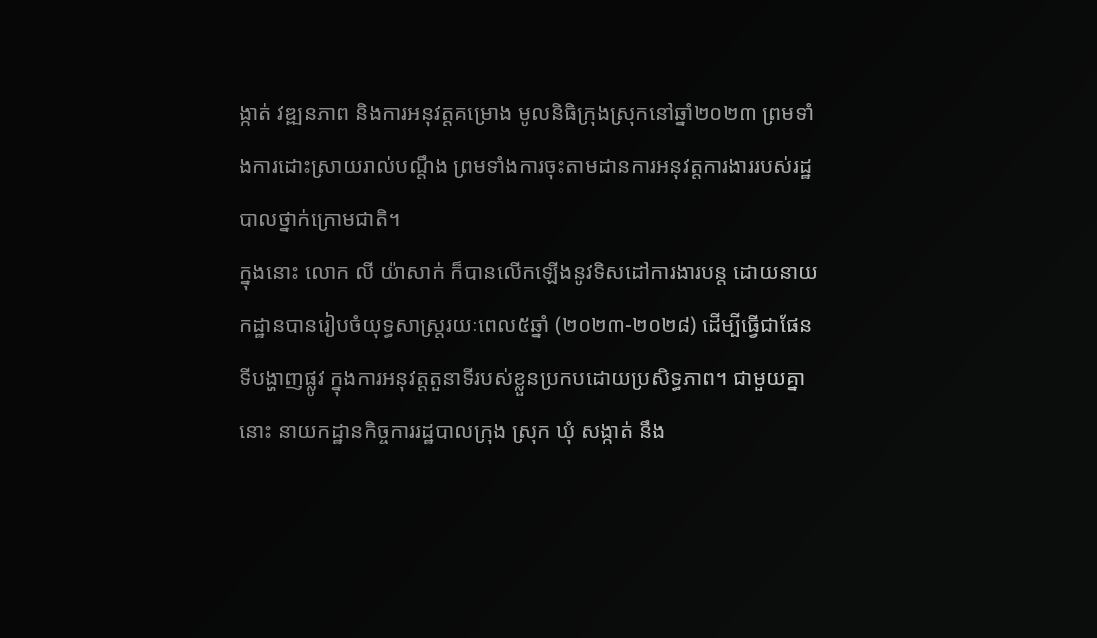ង្កាត់ វឌ្ឍនភាព និងការអនុវត្តគម្រោង មូលនិធិក្រុងស្រុកនៅឆ្នាំ២០២៣ ព្រមទាំងការដោះស្រាយរាល់បណ្តឹង ព្រមទាំងការចុះតាមដានការអនុវត្តការងាររបស់រដ្ឋបាលថ្នាក់ក្រោមជាតិ។
ក្នុងនោះ លោក លី យ៉ាសាក់ ក៏បានលើកឡើងនូវទិសដៅការងារបន្ត ដោយនាយកដ្ឋានបានរៀបចំយុទ្ធសាស្ត្ររយៈពេល៥ឆ្នាំ (២០២៣-២០២៨) ដើម្បីធ្វើជាផែនទីបង្ហាញផ្លូវ ក្នុងការអនុវត្តតួនាទីរបស់ខ្លួនប្រកបដោយប្រសិទ្ធភាព។ ជាមួយគ្នានោះ នាយកដ្ឋានកិច្ចការរដ្ឋបាលក្រុង ស្រុក ឃុំ សង្កាត់ នឹង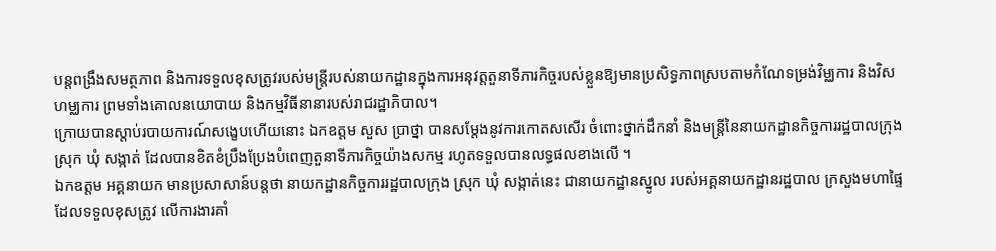បន្តពង្រឹងសមត្ថភាព និងការទទួលខុសត្រូវរបស់មន្ត្រីរបស់នាយកដ្ឋានក្នុងការអនុវត្តតួនាទីភារកិច្ចរបស់ខ្លួនឱ្យមានប្រសិទ្ធភាពស្របតាមកំណែទម្រង់វិម្ឈការ និងវិសហម្ឈការ ព្រមទាំងគោលនយោបាយ និងកម្មវិធីនានារបស់រាជរដ្ឋាភិបាល។
ក្រោយបានស្តាប់របាយការណ៍សង្ខេបហើយនោះ ឯកឧត្តម សួស ប្រាថ្នា បានសម្តែងនូវការកោតសសើរ ចំពោះថ្នាក់ដឹកនាំ និងមន្ត្រីនៃនាយកដ្ឋានកិច្ចការរដ្ឋបាលក្រុង ស្រុក ឃុំ សង្កាត់ ដែលបានខិតខំប្រឹងប្រែងបំពេញតួនាទីភារកិច្ចយ៉ាងសកម្ម រហូតទទួលបានលទ្ធផលខាងលើ ។
ឯកឧត្តម អគ្គនាយក មានប្រសាសាន៍បន្តថា នាយកដ្ឋានកិច្ចការរដ្ឋបាលក្រុង ស្រុក ឃុំ សង្កាត់នេះ ជានាយកដ្ឋានស្នូល របស់អគ្គនាយកដ្ឋានរដ្ឋបាល ក្រសួងមហាផ្ទៃ ដែលទទួលខុសត្រូវ លើការងារគាំ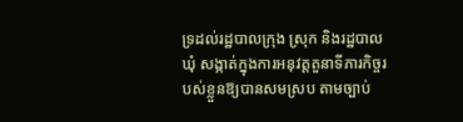ទ្រដល់រដ្ឋបាលក្រុង ស្រុក និងរដ្ឋបាលឃុំ សង្កាត់ក្នុងការអនុវត្តតួនាទីភារកិច្ចរបស់ខ្លួនឱ្យបានសមស្រប តាមច្បាប់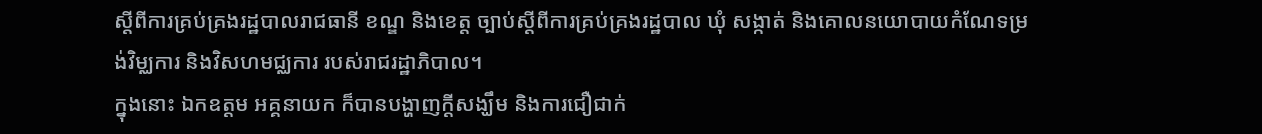ស្តីពីការគ្រប់គ្រងរដ្ឋបាលរាជធានី ខណ្ឌ និងខេត្ត ច្បាប់ស្តីពីការគ្រប់គ្រងរដ្ឋបាល ឃុំ សង្កាត់ និងគោលនយោបាយកំណែទម្រង់វិម្ឈការ និងវិសហមជ្ឈការ របស់រាជរដ្ឋាភិបាល។
ក្នុងនោះ ឯកឧត្តម អគ្គនាយក ក៏បានបង្ហាញក្ដីសង្ឃឹម និងការជឿជាក់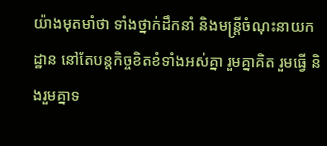យ៉ាងមុតមាំថា ទាំងថ្នាក់ដឹកនាំ និងមន្ត្រីចំណុះនាយកដ្ឋាន នៅតែបន្តកិច្ចខិតខំទាំងអស់គ្នា រួមគ្នាគិត រួមធ្វើ និងរួមគ្នាទ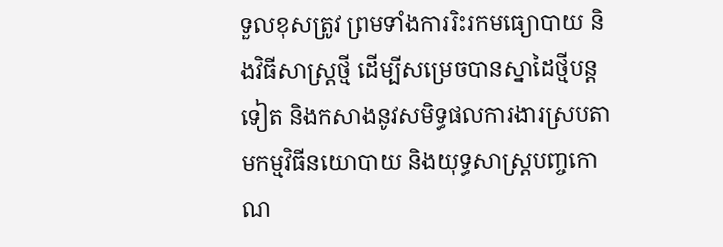ទួលខុសត្រូវ ព្រមទាំងការរិះរកមធ្យោបាយ និងវិធីសាស្ត្រថ្មី ដើម្បីសម្រេចបានស្នាដៃថ្មីបន្តទៀត និងកសាងនូវសមិទ្ធផលការងារស្របតាមកម្មវិធីនយោបាយ និងយុទ្ធសាស្ត្របញ្ចកោណ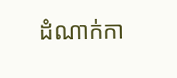ដំណាក់កា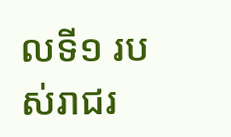លទី១ របស់រាជរ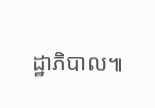ដ្ឋាភិបាល៕